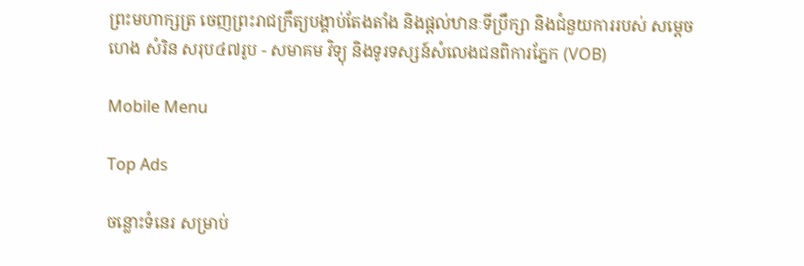ព្រះមហាក្សត្រ ចេញព្រះរាជក្រឹត្យបង្គាប់តែងតាំង និងផ្ដល់ឋានៈទីប្រឹក្សា និងជំនួយការរបស់ សម្ដេច ហេង សំរិន សរុប៤៧រូប - សមាគម វិទ្យុ និងទូរទស្សន៍សំលេងជនពិការភ្នែក (VOB)

Mobile Menu

Top Ads

ចន្លោះទំនេរ សម្រាប់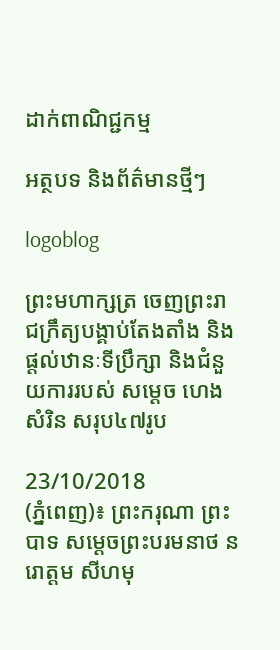ដាក់ពាណិជ្ជកម្ម

អត្ថបទ និងព័ត៌មានថ្មីៗ

logoblog

ព្រះមហាក្សត្រ ចេញព្រះរាជក្រឹត្យបង្គាប់តែងតាំង និងផ្ដល់ឋានៈទីប្រឹក្សា និងជំនួយការរបស់ សម្ដេច ហេង សំរិន សរុប៤៧រូប

23/10/2018
(ភ្នំពេញ)៖ ព្រះករុណា ព្រះបាទ សម្ដេចព្រះបរមនាថ នរោត្ដម សីហមុ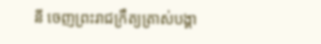នី ចេញព្រះរាជក្រឹត្យត្រាស់បង្គា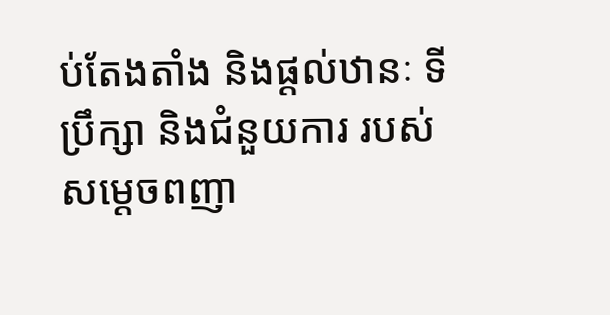ប់តែងតាំង និងផ្ដល់ឋានៈ ទីប្រឹក្សា និងជំនួយការ របស់សម្ដេចពញា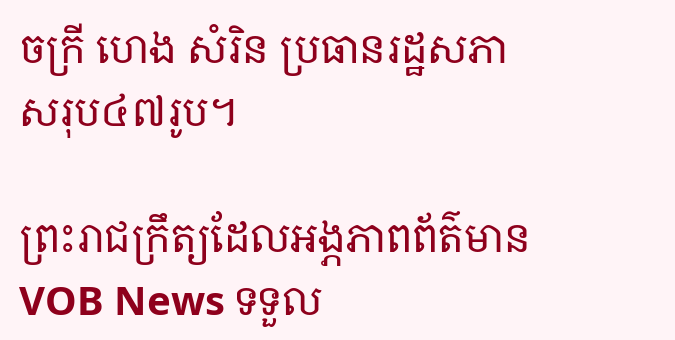ចក្រី ហេង សំរិន ប្រធានរដ្ឋសភា សរុប៤៧រូប។

ព្រះរាជក្រឹត្យដែលអង្ភភាពព័ត៌មាន VOB News ទទួល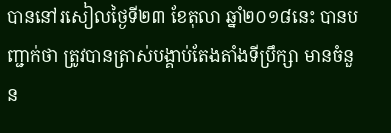បាននៅរសៀលថ្ងៃទី២៣ ខែតុលា ឆ្នាំ២០១៨នេះ បានបញ្ជាក់ថា ត្រូវបានត្រាស់បង្គាប់តែងតាំងទីប្រឹក្សា មានចំនួន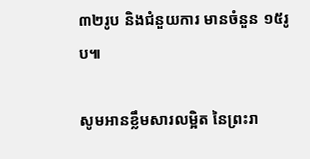៣២រូប និងជំនួយការ មានចំនួន ១៥រូប៕

សូមអានខ្លឹមសារលម្អិត នៃព្រះរា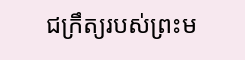ជក្រឹត្យរបស់ព្រះម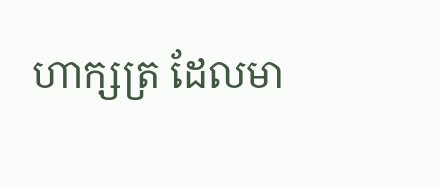ហាក្សត្រ ដែលមា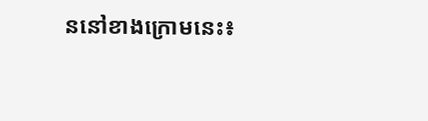ននៅខាងក្រោមនេះ៖